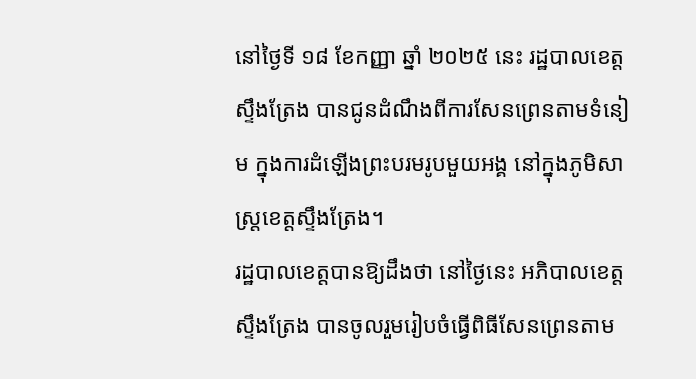នៅថ្ងៃទី ១៨ ខែកញ្ញា ឆ្នាំ ២០២៥ នេះ រដ្ឋបាលខេត្តស្ទឹងត្រែង បានជូនដំណឹងពីការសែនព្រេនតាមទំនៀម ក្នុងការដំឡើងព្រះបរមរូបមួយអង្គ នៅក្នុងភូមិសាស្ត្រខេត្តស្ទឹងត្រែង។
រដ្ឋបាលខេត្តបានឱ្យដឹងថា នៅថ្ងៃនេះ អភិបាលខេត្តស្ទឹងត្រែង បានចូលរួមរៀបចំធ្វើពិធីសែនព្រេនតាម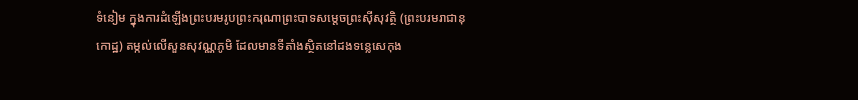ទំនៀម ក្នុងការដំឡើងព្រះបរមរូបព្រះករុណាព្រះបាទសម្តេចព្រះស៊ីសុវត្ថិ (ព្រះបរមរាជានុកោដ្ឋ) តម្កល់លើសួនសុវណ្ណភូមិ ដែលមានទីតាំងស្ថិតនៅដងទន្លេសេកុង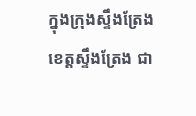ក្នុងក្រុងស្ទឹងត្រែង ខេត្តស្ទឹងត្រែង ជា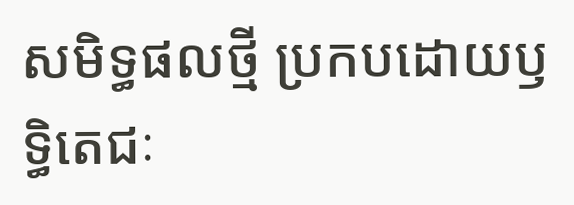សមិទ្ធផលថ្មី ប្រកបដោយឫទ្ធិតេជៈ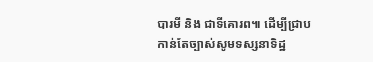បារមី និង ជាទីគោរព៕ ដើម្បីជ្រាបកាន់តែច្បាស់សូមទស្សនាទិដ្ឋ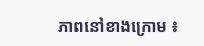ភាពនៅខាងក្រោម ៖